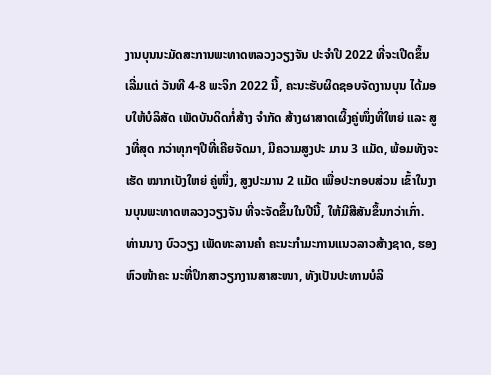ງານບຸນນະມັດສະການພະທາດຫລວງວຽງຈັນ ປະຈຳປີ 2022 ທີ່ຈະເປີດຂຶ້ນເລີ່ມແຕ່ ວັນທີ 4-8 ພະຈິກ 2022 ນີ້, ຄະນະຮັບຜິດຊອບຈັດງານບຸນ ໄດ້ມອບໃຫ້ບໍລິສັດ ເພັດບັນດິດກໍ່ສ້າງ ຈໍາກັດ ສ້າງຜາສາດເຜິ້ງຄູ່ໜຶ່ງທີ່ໃຫຍ່ ແລະ ສູງທີ່ສຸດ ກວ່າທຸກໆປີທີ່ເຄີຍຈັດມາ, ມີຄວາມສູງປະ ມານ 3 ແມັດ, ພ້ອມທັງຈະເຮັດ ໝາກເບັງໃຫຍ່ ຄູ່ໜຶ່ງ, ສູງປະມານ 2 ແມັດ ເພື່ອປະກອບສ່ວນ ເຂົ້າໃນງານບຸນພະທາດຫລວງວຽງຈັນ ທີ່ຈະຈັດຂຶ້ນໃນປີນີ້, ໃຫ້ມີສີສັນຂຶ້ນກວ່າເກົ່າ.
ທ່ານນາງ ບົວວຽງ ເພັດທະລານຄຳ ຄະນະກຳມະການແນວລາວສ້າງຊາດ, ຮອງຫົວໜ້າຄະ ນະທີ່ປຶກສາວຽກງານສາສະໜາ, ທັງເປັນປະທານບໍລິ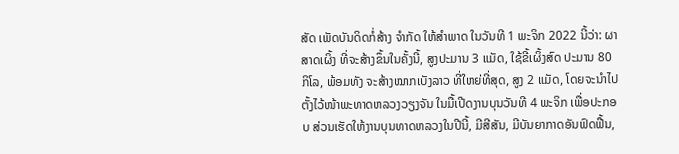ສັດ ເພັດບັນດິດກໍ່ສ້າງ ຈໍາກັດ ໃຫ້ສຳພາດ ໃນວັນທີ 1 ພະຈິກ 2022 ນີ້ວ່າ: ຜາສາດເຜິ້ງ ທີ່ຈະສ້າງຂຶ້ນໃນຄັ້ງນີ້, ສູງປະມານ 3 ແມັດ, ໃຊ້ຂີ້ເຜິ້ງສົດ ປະມານ 80 ກິໂລ, ພ້ອມທັງ ຈະສ້າງໝາກເບັງລາວ ທີ່ໃຫຍ່ທີ່ສຸດ, ສູງ 2 ແມັດ, ໂດຍຈະນໍາໄປຕັ້ງໄວ້ໜ້າພະທາດຫລວງວຽງຈັນ ໃນມື້ເປີດງານບຸນວັນທີ 4 ພະຈິກ ເພື່ອປະກອບ ສ່ວນເຮັດໃຫ້ງານບຸນທາດຫລວງໃນປີນີ້, ມີສີສັນ, ມີບັນຍາກາດອັນຟົດຟື້ນ,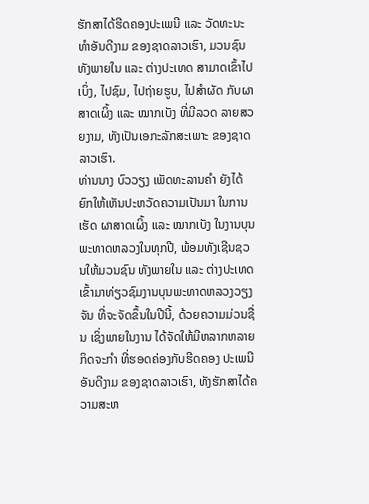ຮັກສາໄດ້ຮີດຄອງປະເພນີ ແລະ ວັດທະນະທຳອັນດີງາມ ຂອງຊາດລາວເຮົາ, ມວນຊົນ ທັງພາຍໃນ ແລະ ຕ່າງປະເທດ ສາມາດເຂົ້າໄປເບິ່ງ, ໄປຊົມ, ໄປຖ່າຍຮູບ, ໄປສໍາຜັດ ກັບຜາສາດເຜິ້ງ ແລະ ໝາກເບັງ ທີ່ມີລວດ ລາຍສວຍງາມ, ທັງເປັນເອກະລັກສະເພາະ ຂອງຊາດລາວເຮົາ.
ທ່ານນາງ ບົວວຽງ ເພັດທະລານຄຳ ຍັງໄດ້ຍົກໃຫ້ເຫັນປະຫວັດຄວາມເປັນມາ ໃນການເຮັດ ຜາສາດເຜິ້ງ ແລະ ໝາກເບັງ ໃນງານບຸນພະທາດຫລວງໃນທຸກປີ, ພ້ອມທັງເຊີນຊວນໃຫ້ມວນຊົນ ທັງພາຍໃນ ແລະ ຕ່າງປະເທດ ເຂົ້າມາທ່ຽວຊົມງານບຸນພະທາດຫລວງວຽງຈັນ ທີ່ຈະຈັດຂຶ້ນໃນປີນີ້, ດ້ວຍຄວາມມ່ວນຊື່ນ ເຊິ່ງພາຍໃນງານ ໄດ້ຈັດໃຫ້ມີຫລາກຫລາຍກິດຈະກຳ ທີ່ຮອດຄ່ອງກັບຮີດຄອງ ປະເພນີອັນດີງາມ ຂອງຊາດລາວເຮົາ, ທັງຮັກສາໄດ້ຄວາມສະຫ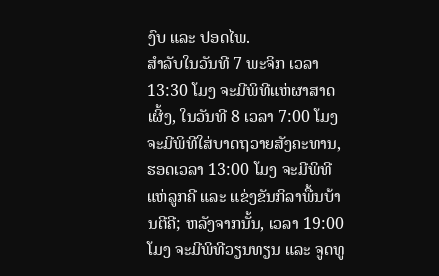ງົບ ແລະ ປອດໄພ.
ສຳລັບໃນວັນທີ 7 ພະຈິກ ເວລາ 13:30 ໂມງ ຈະມີພິທີແຫ່ຜາສາດເຜິ້ງ, ໃນວັນທີ 8 ເວລາ 7:00 ໂມງ ຈະມີພິທີໃສ່ບາດຖວາຍສັງຄະທານ, ຮອດເວລາ 13:00 ໂມງ ຈະມີພິທີແຫ່ລູກຄີ ແລະ ແຂ່ງຂັນກິລາພື້ນບ້ານຕີຄີ; ຫລັງຈາກນັ້ນ, ເວລາ 19:00 ໂມງ ຈະມີພິທີວຽນທຽນ ແລະ ຈູດທູ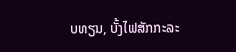ບທຽນ, ບັ້ງໄຟສັກກະລະ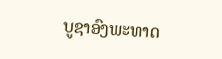ບູຊາອົງພະທາດ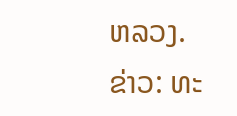ຫລວງ.
ຂ່າວ: ທະ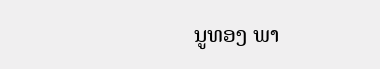ນູທອງ ພາ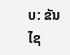ບ: ຂັນໄຊ